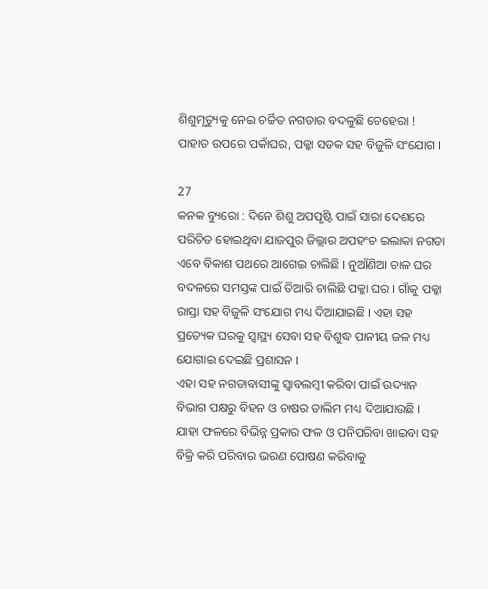ଶିଶୁମୃତ୍ୟୁକୁ ନେଇ ଚର୍ଚ୍ଚିତ ନଗଡାର ବଦଳୁଛି ଚେହେରା !  ପାହାଡ ଉପରେ ପକାଁଘର, ପକ୍କା ସଡକ ସହ ବିଜୁଳି ସଂଯୋଗ ।

27
କନକ ବ୍ୟୁରୋ : ଦିନେ ଶିଶୁ ଅପପୃଷ୍ଟି ପାଇଁ ସାରା ଦେଶରେ ପରିଚିତ ହୋଇଥିବା ଯାଜପୁର ଜିଲ୍ଲାର ଅପହଂଚ ଇଲାକା ନଗଡା ଏବେ ବିକାଶ ପଥରେ ଆଗେଇ ଚାଲିଛି । ନୁଆଁଣିଆ ଚାଳ ଘର ବଦଳରେ ସମସ୍ତଙ୍କ ପାଇଁ ତିଆରି ଚାଲିଛି ପକ୍କା ଘର । ଗାଁକୁ ପକ୍କା ରାସ୍ତା ସହ ବିଜୁଳି ସଂଯୋଗ ମଧ୍ୟ ଦିଆଯାଇଛି । ଏହା ସହ ପ୍ରତ୍ୟେକ ଘରକୁ ସ୍ୱାସ୍ଥ୍ୟ ସେବା ସହ ବିଶୁଦ୍ଧ ପାନୀୟ ଜଳ ମଧ୍ୟ ଯୋଗାଇ ଦେଇଛି ପ୍ରଶାସନ ।
ଏହା ସହ ନଗଡାବାସୀଙ୍କୁ ସ୍ୱାବଲମ୍ବୀ କରିବା ପାଇଁ ଉଦ୍ୟାନ ବିଭାଗ ପକ୍ଷରୁ ବିହନ ଓ ଚାଷର ତାଲିମ ମଧ୍ୟ ଦିଆଯାଉଛି । ଯାହା ଫଳରେ ବିଭିନ୍ନ ପ୍ରକାର ଫଳ ଓ ପନିପରିବା ଖାଇବା ସହ ବିକ୍ରି କରି ପରିବାର ଭରଣ ପୋଷଣ କରିବାକୁ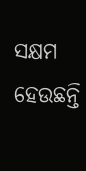ସକ୍ଷମ ହେଉଛନ୍ତି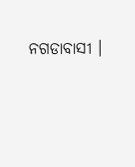ନଗଡାବାସୀ ।